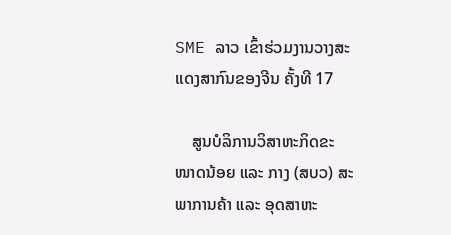SME ລາວ ເຂົ້າຮ່ວມງານວາງສະແດງສາກົນຂອງຈີນ ຄັ້ງທີ 17

    ສູນບໍລິການວິສາຫະກິດຂະໜາດນ້ອຍ ແລະ ກາງ (ສບວ) ສະພາການຄ້າ ແລະ ອຸດສາຫະ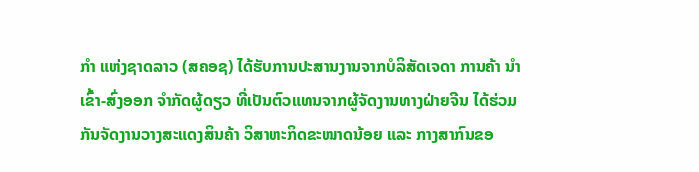ກໍາ ແຫ່ງຊາດລາວ (ສຄອຊ) ໄດ້ຮັບການປະສານງານຈາກບໍລິສັດເຈດາ ການຄ້າ ນໍາເຂົ້າ-ສົ່ງອອກ ຈໍາກັດຜູ້ດຽວ ທີ່ເປັນຕົວແທນຈາກຜູ້ຈັດງານທາງຝ່າຍຈີນ ໄດ້ຮ່ວມກັນຈັດງານວາງສະແດງສິນຄ້າ ວິສາຫະກິດຂະໜາດນ້ອຍ ແລະ ກາງສາກົນຂອ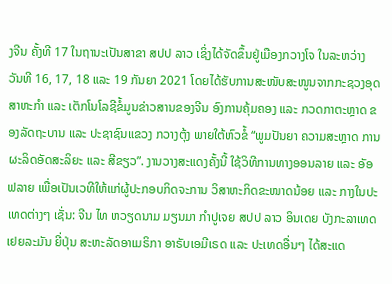ງຈີນ ຄັ້ງທີ 17 ໃນຖານະເປັນສາຂາ ສປປ ລາວ ເຊິ່ງໄດ້ຈັດຂຶ້ນຢູ່ເມືອງກວາງໂຈ ໃນລະຫວ່າງ ວັນທີ 16, 17, 18 ແລະ 19 ກັນຍາ 2021 ໂດຍໄດ້ຮັບການສະໜັບສະໜູນຈາກກະຊວງອຸດສາຫະກໍາ ແລະ ເຕັກໂນໂລຊີຂໍ້ມູນຂ່າວສານຂອງຈີນ ອົງການຄຸ້ມຄອງ ແລະ ກວດກາຕະຫຼາດ ຂອງລັດຖະບານ ແລະ ປະຊາຊົນແຂວງ ກວາງຕຸ້ງ ພາຍໃຕ້ຫົວຂໍ້ “ພູມປັນຍາ ຄວາມສະຫຼາດ ການຜະລິດອັດສະລິຍະ ແລະ ສີຂຽວ”. ງານວາງສະແດງຄັ້ງນີ້ ໃຊ້ວິທີການທາງອອນລາຍ ແລະ ອັອຟລາຍ ເພື່ອເປັນເວທີໃຫ້ແກ່ຜູ້ປະກອບກິດຈະການ ວິສາຫະກິດຂະໜາດນ້ອຍ ແລະ ກາງໃນປະເທດຕ່າງໆ ເຊັ່ນ: ຈີນ ໄທ ຫວຽດນາມ ມຽນມາ ກໍາປູເຈຍ ສປປ ລາວ ອິນເດຍ ບັງກະລາເທດ ເຢຍລະມັນ ຍີ່ປຸ່ນ ສະຫະລັດອາເມຣິກາ ອາຣັບເອມີເຣດ ແລະ ປະເທດອື່ນໆ ໄດ້ສະແດ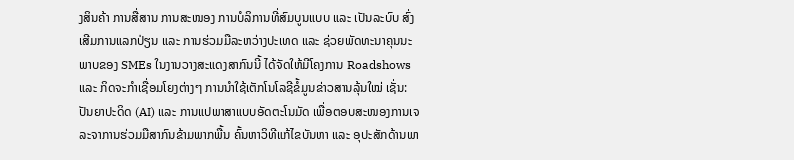ງສິນຄ້າ ການສື່ສານ ການສະໜອງ ການບໍລິການທີ່ສົມບູນແບບ ແລະ ເປັນລະບົບ ສົ່ງເສີມການແລກປ່ຽນ ແລະ ການຮ່ວມມືລະຫວ່າງປະເທດ ແລະ ຊ່ວຍພັດທະນາຄຸນນະພາບຂອງ SMEs ໃນງານວາງສະແດງສາກົນນີ້ ໄດ້ຈັດໃຫ້ມີໂຄງການ Roadshows ແລະ ກິດຈະກໍາເຊື່ອມໂຍງຕ່າງໆ ການນໍາໃຊ້ເຕັກໂນໂລຊີຂໍ້ມູນຂ່າວສານລຸ້ນໃໝ່ ເຊັ່ນ: ປັນຍາປະດິດ (AI) ແລະ ການແປພາສາແບບອັດຕະໂນມັດ ເພື່ອຕອບສະໜອງການເຈລະຈາການຮ່ວມມືສາກົນຂ້າມພາກພື້ນ ຄົ້ນຫາວິທີແກ້ໄຂບັນຫາ ແລະ ອຸປະສັກດ້ານພາ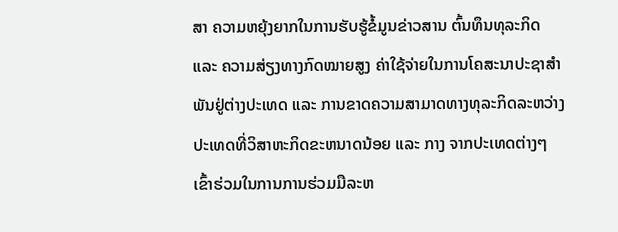ສາ ຄວາມຫຍຸ້ງຍາກໃນການຮັບຮູ້ຂໍ້ມູນຂ່າວສານ ຕົ້ນທຶນທຸລະກິດ ແລະ ຄວາມສ່ຽງທາງກົດໝາຍສູງ ຄ່າໃຊ້ຈ່າຍໃນການໂຄສະນາປະຊາສໍາພັນຢູ່ຕ່າງປະເທດ ແລະ ການຂາດຄວາມສາມາດທາງທຸລະກິດລະຫວ່າງປະເທດທີ່ວິສາຫະກິດຂະຫນາດນ້ອຍ ແລະ ກາງ ຈາກປະເທດຕ່າງໆ ເຂົ້າຮ່ວມໃນການການຮ່ວມມືລະຫ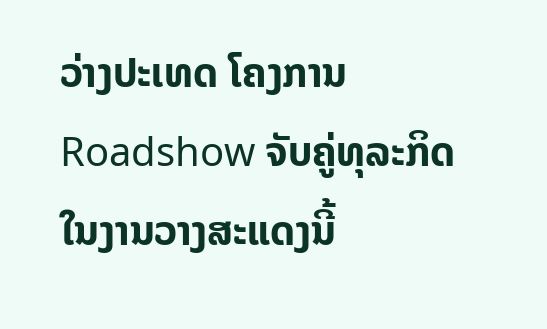ວ່າງປະເທດ ໂຄງການ Roadshow ຈັບຄູ່ທຸລະກິດໃນງານວາງສະແດງນີ້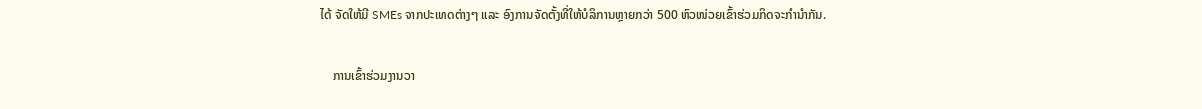ໄດ້ ຈັດໃຫ້ມີ SMEs ຈາກປະເທດຕ່າງໆ ແລະ ອົງການຈັດຕັ້ງທີ່ໃຫ້ບໍລິການຫຼາຍກວ່າ 500 ຫົວໜ່ວຍເຂົ້າຮ່ວມກິດຈະກໍານໍາກັນ.

    ການເຂົ້າຮ່ວມງານວາ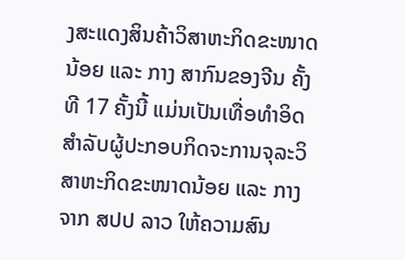ງສະແດງສິນຄ້າວິສາຫະກິດຂະໜາດນ້ອຍ ແລະ ກາງ ສາກົນຂອງຈີນ ຄັ້ງທີ 17 ຄັ້ງນີ້ ແມ່ນເປັນເທື່ອທໍາອິດສໍາລັບຜູ້ປະກອບກິດຈະການຈຸລະວິສາຫະກິດຂະໜາດນ້ອຍ ແລະ ກາງ ຈາກ ສປປ ລາວ ໃຫ້ຄວາມສົນ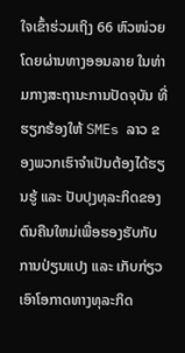ໃຈເຂົ້າຮ່ວມເຖິງ 66 ຫົວໜ່ວຍ ໂດຍຜ່ານທາງອອນລາຍ ໃນທ່າມກາງສະຖານະການປັດຈຸບັນ ທີ່ຮຽກຮ້ອງໃຫ້ SMEs ລາວ ຂອງພວກເຮົາຈໍາເປັນຕ້ອງໄດ້ຮຽນຮູ້ ແລະ ປັບປຸງທຸລະກິດຂອງຕົນຄືນໃຫມ່ເພື່ອຮອງຮັບກັບການປ່ຽນແປງ ແລະ ເກັບກ່ຽວເອົາໂອກາດທາງທຸລະກິດ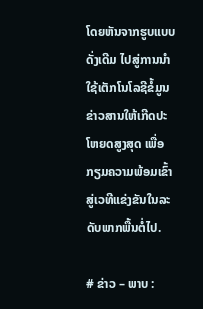ໂດຍຫັນຈາກຮູບແບບດັ່ງເດີມ ໄປສູ່ການນໍາໃຊ້ເຕັກໂນໂລຊີຂໍ້ມູນຂ່າວສານໃຫ້ເກີດປະໂຫຍດສູງສຸດ ເພື່ອກຽມຄວາມພ້ອມເຂົ້າສູ່ເວທີແຂ່ງຂັນໃນລະດັບພາກພື້ນຕໍ່ໄປ.

# ຂ່າວ – ພາບ :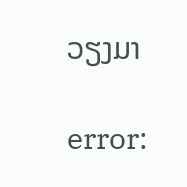ວຽງມາ

error: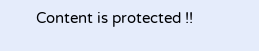Content is protected !!